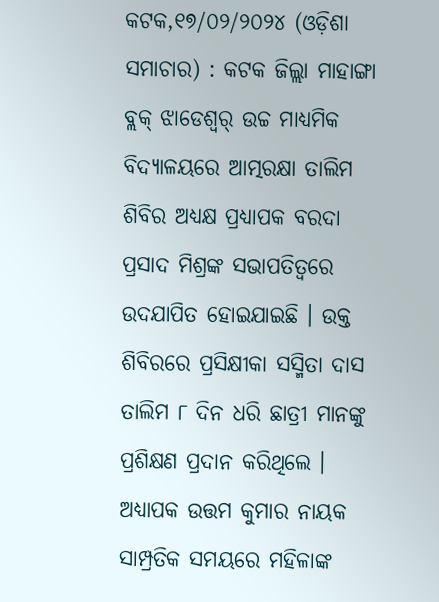କଟକ,୧୭/୦୨/୨୦୨୪ (ଓଡ଼ିଶା ସମାଚାର) : କଟକ ଜିଲ୍ଲା ମାହାଙ୍ଗା ବ୍ଲକ୍ ଝାଡେଶ୍ୱର୍ ଉଚ୍ଚ ମାଧ୍ୟମିକ ବିଦ୍ୟାଳୟରେ ଆତ୍ମରକ୍ଷା ତାଲିମ ଶିବିର ଅଧ୍ୟକ୍ଷ ପ୍ରଧ୍ୟାପକ ବରଦା ପ୍ରସାଦ ମିଶ୍ରଙ୍କ ସଭାପତିତ୍ବରେ ଉଦଯାପିତ ହୋଇଯାଇଛି । ଉକ୍ତ ଶିବିରରେ ପ୍ରସିକ୍ଷୀକା ସସ୍ମିତା ଦାସ ତାଲିମ ୮ ଦିନ ଧରି ଛାତ୍ରୀ ମାନଙ୍କୁ ପ୍ରଶିକ୍ଷଣ ପ୍ରଦାନ କରିଥିଲେ । ଅଧ୍ୟାପକ ଉତ୍ତମ କୁମାର ନାୟକ ସାମ୍ପ୍ରତିକ ସମୟରେ ମହିଳାଙ୍କ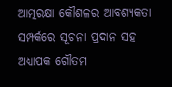ଆତ୍ମରକ୍ଷା କୌଶଳର ଆବଶ୍ୟକତା ସମ୍ପର୍କରେ ସୂଚନା ପ୍ରଦାନ ସହ ଅଧ୍ୟାପକ ଗୌତମ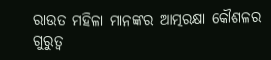ରାଉତ ମହିଳା ମାନଙ୍କର ଆତ୍ମରକ୍ଷା କୌଶଳର ଗୁରୁତ୍ୱ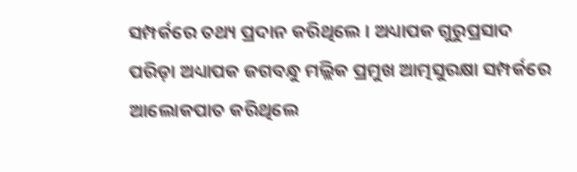ସମ୍ପର୍କରେ ତଥ୍ୟ ପ୍ରଦାନ କରିଥିଲେ । ଅଧ୍ୟାପକ ଗୁରୁପ୍ରସାଦ ପରିଡ଼ା ଅଧ୍ୟାପକ ଜଗବନ୍ଧୁ ମଲ୍ଲିକ ପ୍ରମୁଖ ଆତ୍ମସୁରକ୍ଷା ସମ୍ପର୍କରେ ଆଲୋକପାତ କରିଥିଲେ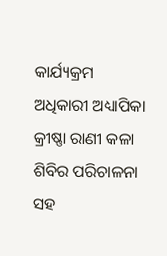କାର୍ଯ୍ୟକ୍ରମ ଅଧିକାରୀ ଅଧ୍ୟାପିକା କ୍ରୀଷ୍ଣା ରାଣୀ କଳା ଶିବିର ପରିଚାଳନା ସହ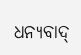ଧନ୍ୟବାଦ୍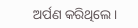ଅର୍ପଣ କରିଥିଲେ ।